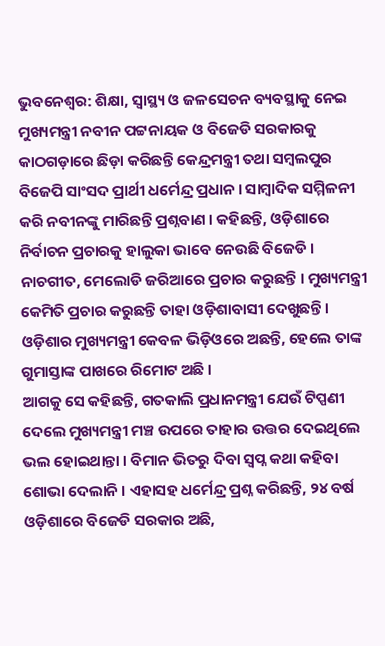ଭୁବନେଶ୍ବର: ଶିକ୍ଷା, ସ୍ବାସ୍ଥ୍ୟ ଓ ଜଳସେଚନ ବ୍ୟବସ୍ଥାକୁ ନେଇ ମୁଖ୍ୟମନ୍ତ୍ରୀ ନବୀନ ପଟ୍ଟନାୟକ ଓ ବିଜେଡି ସରକାରକୁ କାଠଗଡ଼ାରେ ଛିଡ଼ା କରିଛନ୍ତି କେନ୍ଦ୍ରମନ୍ତ୍ରୀ ତଥା ସମ୍ବଲପୁର ବିଜେପି ସାଂସଦ ପ୍ରାର୍ଥୀ ଧର୍ମେନ୍ଦ୍ର ପ୍ରଧାନ । ସାମ୍ବାଦିକ ସମ୍ମିଳନୀ କରି ନବୀନଙ୍କୁ ମାରିଛନ୍ତି ପ୍ରଶ୍ନବାଣ । କହିଛନ୍ତି, ଓଡ଼ିଶାରେ ନିର୍ବାଚନ ପ୍ରଚାରକୁ ହାଲୁକା ଭାବେ ନେଉଛି ବିଜେଡି । ନାଚଗୀତ, ମେଲୋଡି ଜରିଆରେ ପ୍ରଚାର କରୁଛନ୍ତି । ମୁଖ୍ୟମନ୍ତ୍ରୀ କେମିତି ପ୍ରଚାର କରୁଛନ୍ତି ତାହା ଓଡ଼ିଶାବାସୀ ଦେଖୁଛନ୍ତି । ଓଡ଼ିଶାର ମୁଖ୍ୟମନ୍ତ୍ରୀ କେବଳ ଭିଡ଼ିଓରେ ଅଛନ୍ତି, ହେଲେ ତାଙ୍କ ଗୁମାସ୍ତାଙ୍କ ପାଖରେ ରିମୋଟ ଅଛି ।
ଆଗକୁ ସେ କହିଛନ୍ତି, ଗତକାଲି ପ୍ରଧାନମନ୍ତ୍ରୀ ଯେଉଁ ଟିପ୍ପଣୀ ଦେଲେ ମୁଖ୍ୟମନ୍ତ୍ରୀ ମଞ୍ଚ ଉପରେ ତାହାର ଉତ୍ତର ଦେଇଥିଲେ ଭଲ ହୋଇଥାନ୍ତା । ବିମାନ ଭିତରୁ ଦିବା ସ୍ୱପ୍ନ କଥା କହିବା ଶୋଭା ଦେଲାନି । ଏହାସହ ଧର୍ମେନ୍ଦ୍ର ପ୍ରଶ୍ନ କରିଛନ୍ତି, ୨୪ ବର୍ଷ ଓଡ଼ିଶାରେ ବିଜେଡି ସରକାର ଅଛି,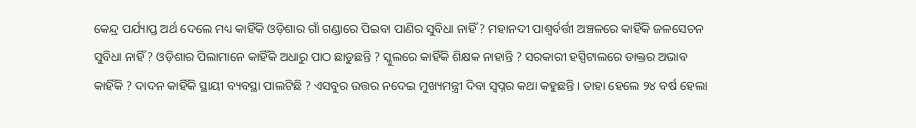କେନ୍ଦ୍ର ପର୍ଯ୍ୟାପ୍ତ ଅର୍ଥ ଦେଲେ ମଧ୍ୟ କାହିଁକି ଓଡ଼ିଶାର ଗାଁ ଗଣ୍ଡାରେ ପିଇବା ପାଣିର ସୁବିଧା ନାହିଁ ? ମହାନଦୀ ପାଶ୍ୱର୍ବର୍ତ୍ତୀ ଅଞ୍ଚଳରେ କାହିଁକି ଜଳସେଚନ ସୁବିଧା ନାହିଁ ? ଓଡ଼ିଶାର ପିଲାମାନେ କାହିଁକି ଅଧାରୁ ପାଠ ଛାଡୁଛନ୍ତି ? ସ୍କୁଲରେ କାହିଁକି ଶିକ୍ଷକ ନାହାନ୍ତି ? ସରକାରୀ ହସ୍ପିଟାଲରେ ଡାକ୍ତର ଅଭାବ କାହିଁକି ? ଦାଦନ କାହିଁକି ସ୍ଥାୟୀ ବ୍ୟବସ୍ଥା ପାଲଟିଛି ? ଏସବୁର ଉତ୍ତର ନଦେଇ ମୁଖ୍ୟମନ୍ତ୍ରୀ ଦିବା ସ୍ୱପ୍ନର କଥା କହୁଛନ୍ତି । ତାହା ହେଲେ ୨୪ ବର୍ଷ ହେଲା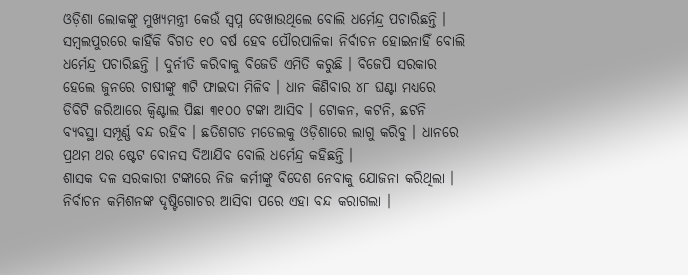ଓଡ଼ିଶା ଲୋକଙ୍କୁ ମୁଖ୍ୟମନ୍ତ୍ରୀ କେଉଁ ସ୍ୱପ୍ନ ଦେଖାଉଥିଲେ ବୋଲି ଧର୍ମେନ୍ଦ୍ର ପଚାରିଛନ୍ତି ।
ସମ୍ବଲପୁରରେ କାହିଁକି ବିଗତ ୧୦ ବର୍ଷ ହେବ ପୌରପାଳିକା ନିର୍ବାଚନ ହୋଇନାହିଁ ବୋଲି ଧର୍ମେନ୍ଦ୍ର ପଚାରିଛନ୍ତି । ଦୁର୍ନୀତି କରିବାକୁ ବିଜେଡି ଏମିତି କରୁଛି । ବିଜେପି ସରକାର ହେଲେ ଜୁନରେ ଚାଷୀଙ୍କୁ ୩ଟି ଫାଇଦା ମିଳିବ । ଧାନ କିଣିବାର ୪୮ ଘଣ୍ଟା ମଧ୍ୟରେ ଡିବିଟି ଜରିଆରେ କ୍ୱିଣ୍ଟାଲ ପିଛା ୩୧୦୦ ଟଙ୍କା ଆସିବ । ଟୋକନ, କଟନି, ଛଟନି ବ୍ୟବସ୍ଥା ସମ୍ପୂର୍ଣ୍ଣ ବନ୍ଦ ରହିବ । ଛତିଶଗଡ ମଡେଲକୁ ଓଡ଼ିଶାରେ ଲାଗୁ କରିବୁ । ଧାନରେ ପ୍ରଥମ ଥର ଷ୍ଟେଟ ବୋନସ ଦିଆଯିବ ବୋଲି ଧର୍ମେନ୍ଦ୍ର କହିଛନ୍ତି ।
ଶାସକ ଦଳ ସରକାରୀ ଟଙ୍କାରେ ନିଜ କର୍ମୀଙ୍କୁ ବିଦେଶ ନେବାକୁ ଯୋଜନା କରିଥିଲା । ନିର୍ବାଚନ କମିଶନଙ୍କ ଦୃଷ୍ଟିଗୋଚର ଆସିବା ପରେ ଏହା ବନ୍ଦ କରାଗଲା ।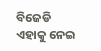ବିଜେଡି ଏହାକୁ ନେଇ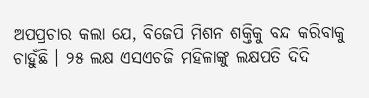ଅପପ୍ରଚାର କଲା ଯେ, ବିଜେପି ମିଶନ ଶକ୍ତିକୁ ବନ୍ଦ କରିବାକୁ ଚାହୁଁଛି । ୨୫ ଲକ୍ଷ ଏସଏଚଜି ମହିଳାଙ୍କୁ ଲକ୍ଷପତି ଦିଦି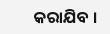କରାଯିବ ।